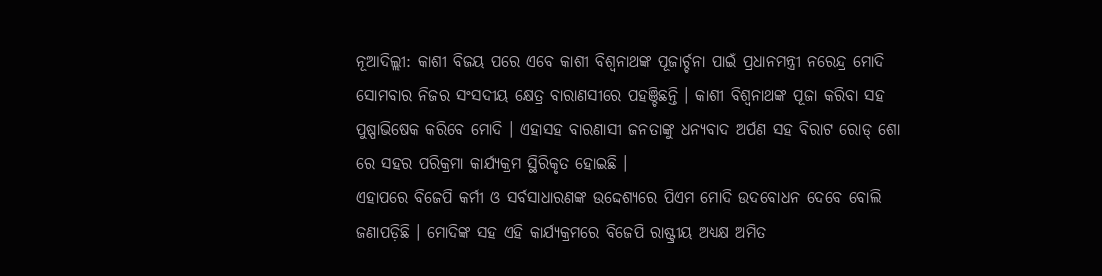ନୂଆଦିଲ୍ଲୀ: କାଶୀ ବିଜୟ ପରେ ଏବେ କାଶୀ ବିଶ୍ବନାଥଙ୍କ ପୂଜାର୍ଚ୍ଚନା ପାଇଁ ପ୍ରଧାନମନ୍ତ୍ରୀ ନରେନ୍ଦ୍ର ମୋଦି ସୋମବାର ନିଜର ସଂସଦୀୟ କ୍ଷେତ୍ର ବାରାଣସୀରେ ପହଞ୍ଚିଛନ୍ତି । କାଶୀ ବିଶ୍ବନାଥଙ୍କ ପୂଜା କରିବା ସହ ପୁଷ୍ପାଭିଷେକ କରିବେ ମୋଦି । ଏହାସହ ବାରଣାସୀ ଜନତାଙ୍କୁ ଧନ୍ୟବାଦ ଅର୍ପଣ ସହ ବିରାଟ ରୋଡ୍ ଶୋ ରେ ସହର ପରିକ୍ରମା କାର୍ଯ୍ୟକ୍ରମ ସ୍ଥିରିକୃତ ହୋଇଛି ।
ଏହାପରେ ବିଜେପି କର୍ମୀ ଓ ସର୍ବସାଧାରଣଙ୍କ ଉଦ୍ଦେଶ୍ୟରେ ପିଏମ ମୋଦି ଉଦବୋଧନ ଦେବେ ବୋଲି ଜଣାପଡ଼ିଛି । ମୋଦିଙ୍କ ସହ ଏହି କାର୍ଯ୍ୟକ୍ରମରେ ବିଜେପି ରାଷ୍ଟ୍ରୀୟ ଅଧ୍ୟକ୍ଷ ଅମିତ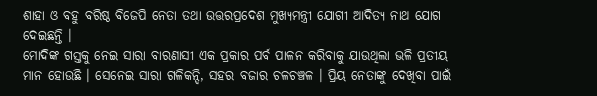ଶାହା ଓ ବହୁ ବରିଷ୍ଠ ବିଜେପି ନେତା ତଥା ଉତ୍ତରପ୍ରଦେଶ ମୁଖ୍ୟମନ୍ତ୍ରୀ ଯୋଗୀ ଆଦିତ୍ୟ ନାଥ ଯୋଗ ଦେଇଛନ୍ତି ।
ମୋଦିଙ୍କ ଗସ୍ତକୁ ନେଇ ସାରା ବାରଣାସୀ ଏକ ପ୍ରକାର ପର୍ବ ପାଳନ କରିବାକୁ ଯାଉଥିଲା ଭଳି ପ୍ରତୀୟ ମାନ ହୋଉଛି । ସେନେଇ ସାରା ଗଳିକନ୍ଦି, ସହର ବଜାର ଚଳଚଞ୍ଚଳ । ପ୍ରିୟ ନେତାଙ୍କୁ ଦେଖିବା ପାଇଁ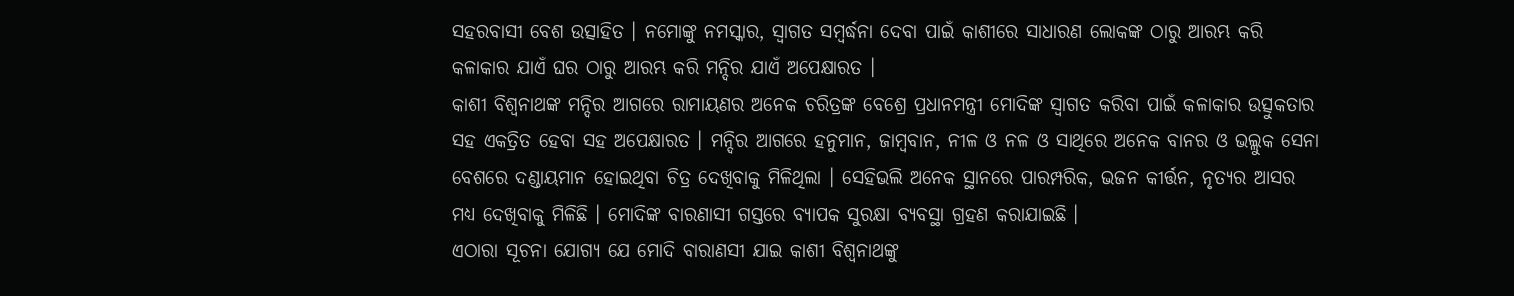ସହରବାସୀ ବେଶ ଉତ୍ସାହିତ । ନମୋଙ୍କୁ ନମସ୍କାର, ସ୍ବାଗତ ସମ୍ବର୍ଦ୍ଧନା ଦେବା ପାଇଁ କାଶୀରେ ସାଧାରଣ ଲୋକଙ୍କ ଠାରୁ ଆରମ୍ଭ କରି କଳାକାର ଯାଏଁ ଘର ଠାରୁ ଆରମ୍ଭ କରି ମନ୍ଦିର ଯାଏଁ ଅପେକ୍ଷାରତ ।
କାଶୀ ବିଶ୍ବନାଥଙ୍କ ମନ୍ଦିର ଆଗରେ ରାମାୟଣର ଅନେକ ଚରିତ୍ରଙ୍କ ବେଶ୍ରେ ପ୍ରଧାନମନ୍ତ୍ରୀ ମୋଦିଙ୍କ ସ୍ବାଗତ କରିବା ପାଇଁ କଳାକାର ଉତ୍ସୁକତାର ସହ ଏକତ୍ରିତ ହେବା ସହ ଅପେକ୍ଷାରତ । ମନ୍ଦିର ଆଗରେ ହନୁମାନ, ଜାମ୍ବବାନ, ନୀଳ ଓ ନଳ ଓ ସାଥିରେ ଅନେକ ବାନର ଓ ଭଲ୍ଲୁକ ସେନା ବେଶରେ ଦଣ୍ଡାୟମାନ ହୋଇଥିବା ଚିତ୍ର ଦେଖିବାକୁ ମିଳିଥିଲା । ସେହିଭଲି ଅନେକ ସ୍ଥାନରେ ପାରମ୍ପରିକ, ଭଜନ କୀର୍ତ୍ତନ, ନୃତ୍ୟର ଆସର ମଧ୍ୟ ଦେଖିବାକୁ ମିଳିଛି । ମୋଦିଙ୍କ ବାରଣାସୀ ଗସ୍ତରେ ବ୍ୟାପକ ସୁରକ୍ଷା ବ୍ୟବସ୍ଥା ଗ୍ରହଣ କରାଯାଇଛି ।
ଏଠାରା ସୂଚନା ଯୋଗ୍ୟ ଯେ ମୋଦି ବାରାଣସୀ ଯାଇ କାଶୀ ବିଶ୍ବନାଥଙ୍କୁ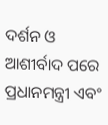ଦର୍ଶନ ଓ ଆଶୀର୍ବାଦ ପରେ ପ୍ରଧାନମନ୍ତ୍ରୀ ଏବଂ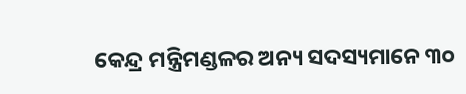କେନ୍ଦ୍ର ମନ୍ତ୍ରିମଣ୍ଡଳର ଅନ୍ୟ ସଦସ୍ୟମାନେ ୩୦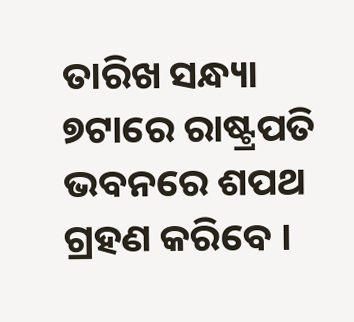ତାରିଖ ସନ୍ଧ୍ୟା ୭ଟାରେ ରାଷ୍ଟ୍ରପତି ଭବନରେ ଶପଥ ଗ୍ରହଣ କରିବେ ।